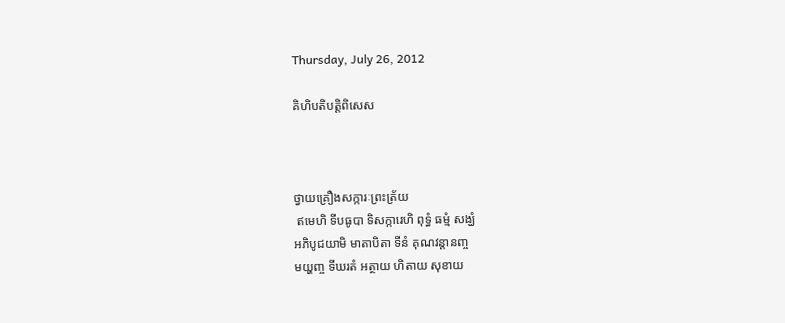Thursday, July 26, 2012

គិហិបតិបត្តិពិសេស



ថ្វាយគ្រឿងសក្ការៈព្រះត្រ័យ
 ឥមេហិ ទីបធូបា ទិសក្ការេហិ ពុទ្ធំ ធម្មំ សង្ឃំ
អភិបូជយាមិ មាតាបិតា ទីនំ គុណវន្តានញ្ច
មយ្ហញ្ច ទីឃរតំ អត្ថាយ ហិតាយ សុខាយ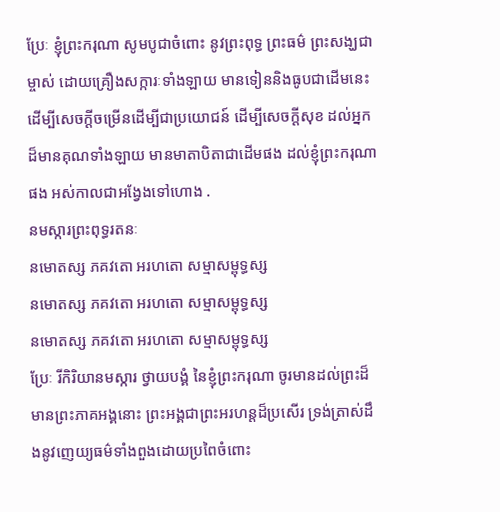ប្រែៈ ខ្ញុំព្រះករុណា សូមបូជាចំពោះ នូវព្រះពុទ្ធ ព្រះធម៌ ព្រះសង្ឃជាម្ចាស់ ដោយគ្រឿងសក្ការៈទាំងឡាយ មានទៀននិងធូបជាដើមនេះ ដើម្បីសេចក្តីចម្រើនដើម្បីជាប្រយោជន៍ ដើម្បីសេចក្តីសុខ ដល់អ្នកដ៏មានគុណទាំងឡាយ មានមាតាបិតាជាដើមផង ដល់ខ្ញុំព្រះករុណាផង អស់កាលជាអង្វែងទៅហោង .
នមស្ការព្រះពុទ្ធរតនៈ
នមោតស្ស ភគវតោ អរហតោ សម្មាសម្ពុទ្ធស្ស
នមោតស្ស ភគវតោ អរហតោ សម្មាសម្ពុទ្ធស្ស
នមោតស្ស ភគវតោ អរហតោ សម្មាសម្ពុទ្ធស្ស
ប្រែៈ រីកិរិយានមស្ការ ថ្វាយបង្គំ នៃខ្ញុំព្រះករុណា ចូរមានដល់ព្រះដ៏មានព្រះភាគអង្គនោះ ព្រះអង្គជាព្រះអរហន្តដ៏ប្រសើរ ទ្រង់ត្រាស់ដឹងនូវញេយ្យធម៌ទាំងពួងដោយប្រពៃចំពោះ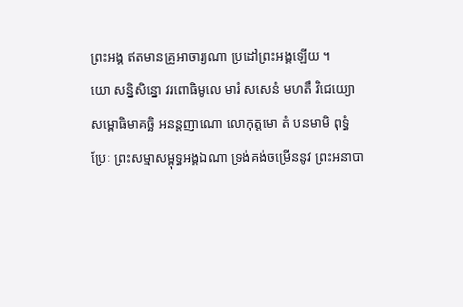ព្រះអង្គ ឥតមានគ្រូអាចារ្យណា ប្រដៅព្រះអង្គឡើយ ។
យោ សន្និសិន្នោ វរពោធិមូលេ មារំ សសេនំ មហតឹ វិជេយ្យោ
សម្ពោធិមាគច្ឆិ អនន្តញាណោ លោកុត្តមោ តំ បនមាមិ ពុទ្ធំ
ប្រែៈ ព្រះសម្មាសម្ពុទ្ធអង្គឯណា ទ្រង់គង់ចម្រើននូវ ព្រះអនាបា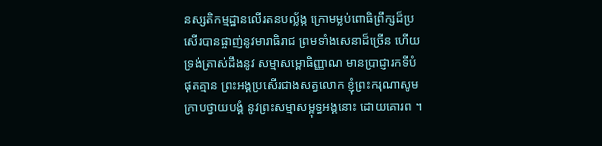នស្សតិកម្មដ្ឋានលើរតនបល្ល័ង្ក ក្រោមម្លប់ពោធិព្រឹក្សដ៏ប្រសើរបានផ្ចាញ់នូវមារាធិរាជ ព្រមទាំងសេនាដ៏ច្រើន ហើយទ្រង់ត្រាស់ដឹងនូវ សម្មាសម្ពោធិញ្ញាណ មានប្រាជ្ញារកទីបំផុតគ្មាន ព្រះអង្គប្រសើរជាងសត្វលោក ខ្ញុំព្រះករុណាសូមក្រាបថ្វាយបង្គំ នូវព្រះសម្មាសម្ពុទ្ធអង្គនោះ ដោយគោរព ។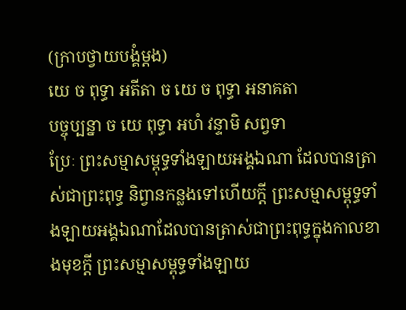(ក្រាបថ្វាយបង្គំម្តង)
យេ ច ពុទ្ធា អតីតា ច យេ ច ពុទ្ធា អនាគតា
បច្ចុប្បន្នា ច យេ ពុទ្ធា អហំ វន្ទាមិ សព្វទា
ប្រែៈ ព្រះសម្មាសម្ពុទ្ធទាំងឡាយអង្គឯណា ដែលបានត្រាស់ជាព្រះពុទ្ធ និព្វានកន្លងទៅហើយក្តី ព្រះសម្មាសម្ពុទ្ធទាំងឡាយអង្គឯណាដែលបានត្រាស់ជាព្រះពុទ្ធក្នុងកាលខាងមុខក្តី ព្រះសម្មាសម្ពុទ្ធទាំងឡាយ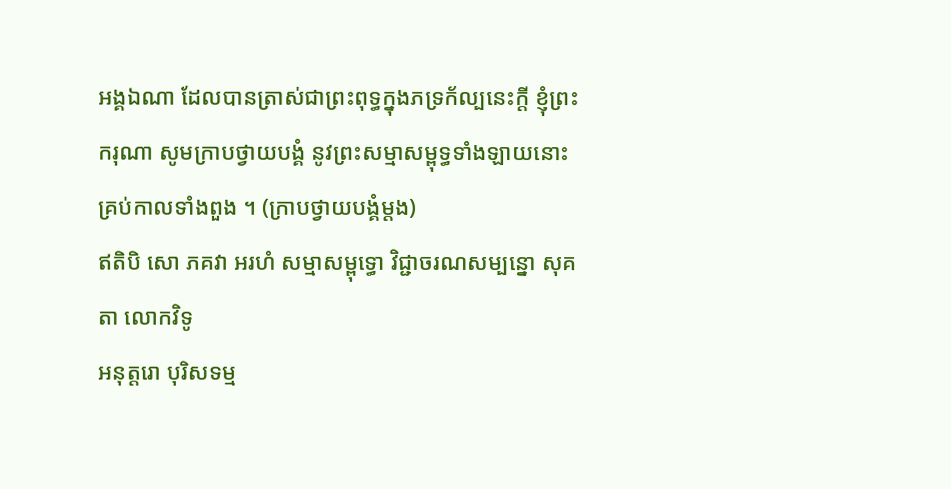អង្គឯណា ដែលបានត្រាស់ជាព្រះពុទ្ធក្នុងភទ្រក័ល្បនេះក្តី ខ្ញុំព្រះករុណា សូមក្រាបថ្វាយបង្គំ នូវព្រះសម្មាសម្ពុទ្ធទាំងឡាយនោះ គ្រប់កាលទាំងពួង ។ (ក្រាបថ្វាយបង្គំម្តង)
ឥតិបិ សោ ភគវា អរហំ សម្មាសម្ពុទ្ធោ វិជ្ជាចរណសម្បន្នោ សុគតា លោកវិទូ
អនុត្តរោ បុរិសទម្ម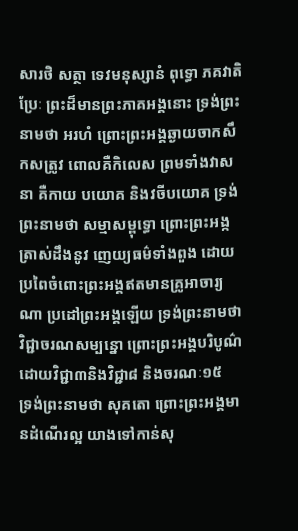សារថិ សត្ថា ទេវមនុស្សានំ ពុទ្ធោ ភគវាតិ
ប្រែៈ ព្រះដ៏មានព្រះភាគអង្គនោះ ទ្រង់ព្រះនាមថា អរហំ ព្រោះព្រះអង្គឆ្ងាយចាកសឹកសត្រូវ ពោលគឺកិលេស ព្រមទាំងវាសនា គឺកាយ បយោគ និងវចីបយោគ ទ្រង់ព្រះនាមថា សម្មាសម្ពុទ្ធោ ព្រោះព្រះអង្កត្រាស់ដឹងនូវ ញេយ្យធម៌ទាំងពួង ដោយប្រពៃចំពោះព្រះអង្គឥតមានគ្រូអាចារ្យណា ប្រដៅព្រះអង្គឡើយ ទ្រង់ព្រះនាមថា វិជ្ជាចរណសម្បន្នោ ព្រោះព្រះអង្គបរិបូណ៌ ដោយវិជ្ជា៣និងវិជ្ជា៨ និងចរណៈ១៥
ទ្រង់ព្រះនាមថា សុគតោ ព្រោះព្រះអង្គមានដំណើរល្អ យាងទៅកាន់សុ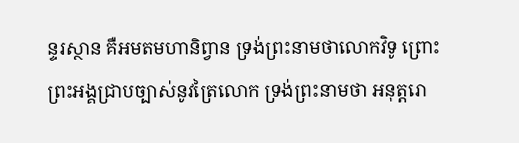ន្ទរស្ថាន គឺអមតមហានិព្វាន ទ្រង់ព្រះនាមថាលោកវិទូ ព្រោះព្រះអង្គជ្រាបច្បាស់នូវត្រៃលោក ទ្រង់ព្រះនាមថា អនុត្តរោ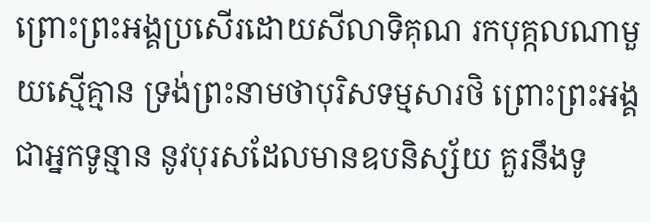ព្រោះព្រះអង្គប្រសើរដោយសីលាទិគុណ រកបុគ្កលណាមួយស្មើគ្មាន ទ្រង់ព្រះនាមថាបុរិសទម្មសារថិ ព្រោះព្រះអង្គជាអ្នកទូន្មាន នូវបុរសដែលមានឧបនិស្ស័យ គួរនឹងទូ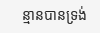ន្មានបានទ្រង់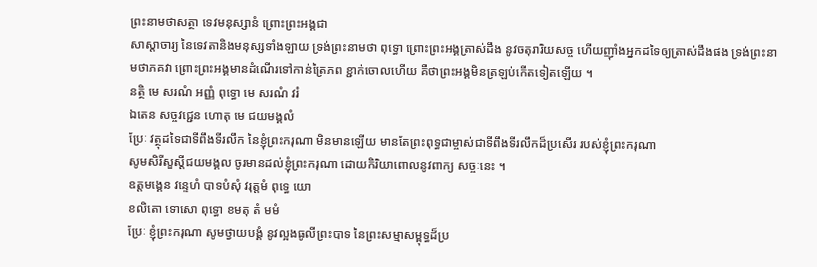ព្រះនាមថាសត្ថា ទេវមនុស្សានំ ព្រោះព្រះអង្គជា
សាស្តាចារ្យ នៃទេវតានិងមនុស្សទាំងឡាយ ទ្រង់ព្រះនាមថា ពុទ្ធោ ព្រោះព្រះអង្គត្រាស់ដឹង នូវចតុរារិយសច្ច ហើយញ៉ាំងអ្នកដទៃឲ្យត្រាស់ដឹងផង ទ្រង់ព្រះនាមថាភគវា ព្រោះព្រះអង្គមានដំណើរទៅកាន់ត្រៃភព ខ្ជាក់ចោលហើយ គឺថាព្រះអង្គមិនត្រឡប់កើតទៀតឡើយ ។
នត្ថិ មេ សរណំ អញ្ញំ ពុទ្ធោ មេ សរណំ វរំ
ឯតេន សច្ចវជ្ជេន ហោតុ មេ ជយមង្គលំ
ប្រែៈ វត្ថុដទៃជាទីពឹងទីរលឹក នៃខ្ញុំព្រះករុណា មិនមានឡើយ មានតែព្រះពុទ្ធជាម្ចាស់ជាទីពឹងទីរលឹកដ៏ប្រសើរ របស់ខ្ញុំព្រះករុណា
សូមសិរីសួស្តីជយមង្គល ចូរមានដល់ខ្ញុំព្រះករុណា ដោយកិរិយាពោលនូវពាក្យ សច្ចៈនេះ ។
ឧត្តមង្គេន វន្ទេហំ បាទបំសុំ វរុត្តមំ ពុទ្ធេ យោ
ខលិតោ ទោសោ ពុទ្ធោ ខមតុ តំ មមំ
ប្រែៈ ខ្ញុំព្រះករុណា សូមថ្វាយបង្គំ នូវល្អងធូលីព្រះបាទ នៃព្រះសម្មាសម្ពុទ្ធដ៏ប្រ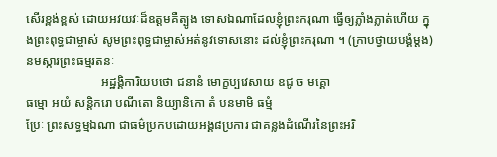សើរខ្ពង់ខ្ពស់ ដោយអវយវៈដ៏ឧត្តមគឺត្បូង ទោសឯណាដែលខ្ញុំព្រះករុណា ធ្វើឲ្យភ្លាំងភ្លាត់ហើយ ក្នុងព្រះពុទ្ធជាម្ចាស់ សូមព្រះពុទ្ធជាម្ចាស់អត់នូវទោសនោះ ដល់ខ្ញុំព្រះករុណា ។ (ក្រាបថ្វាយបង្គំម្តង)
នមស្ការព្រះធម្មរតនៈ
                        អដ្ឋង្គិការិយបថោ ជនានំ មោក្ខប្បវេសាយ ឧជូ ច មគ្គោ
ធម្មោ អយំ សន្តិករោ បណីតោ និយ្យានិកោ តំ បនមាមិ ធម្មំ
ប្រែៈ ព្រះសទ្ធម្មឯណា ជាធម៌ប្រកបដោយអង្គ៨ប្រការ ជាគន្លងដំណើរនៃព្រះអរិ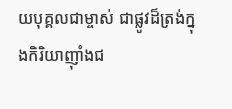យបុគ្គលជាម្ចាស់ ជាផ្លូវដ៏ត្រង់ក្នុងកិរិយាញ៉ាំងជ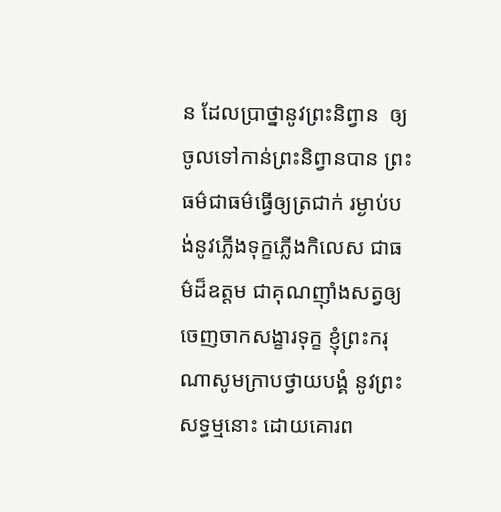ន ដែលប្រាថ្នានូវព្រះនិព្វាន  ឲ្យចូលទៅកាន់ព្រះនិព្វានបាន ព្រះធម៌ជាធម៌ធ្វើឲ្យត្រជាក់ រម្ងាប់បង់នូវភ្លើងទុក្ខភ្លើងកិលេស ជាធម៌ដ៏ឧត្តម ជាគុណញ៉ាំងសត្វឲ្យចេញចាកសង្ខារទុក្ខ ខ្ញុំព្រះករុណាសូមក្រាបថ្វាយបង្គំ នូវព្រះសទ្ធម្មនោះ ដោយគោរព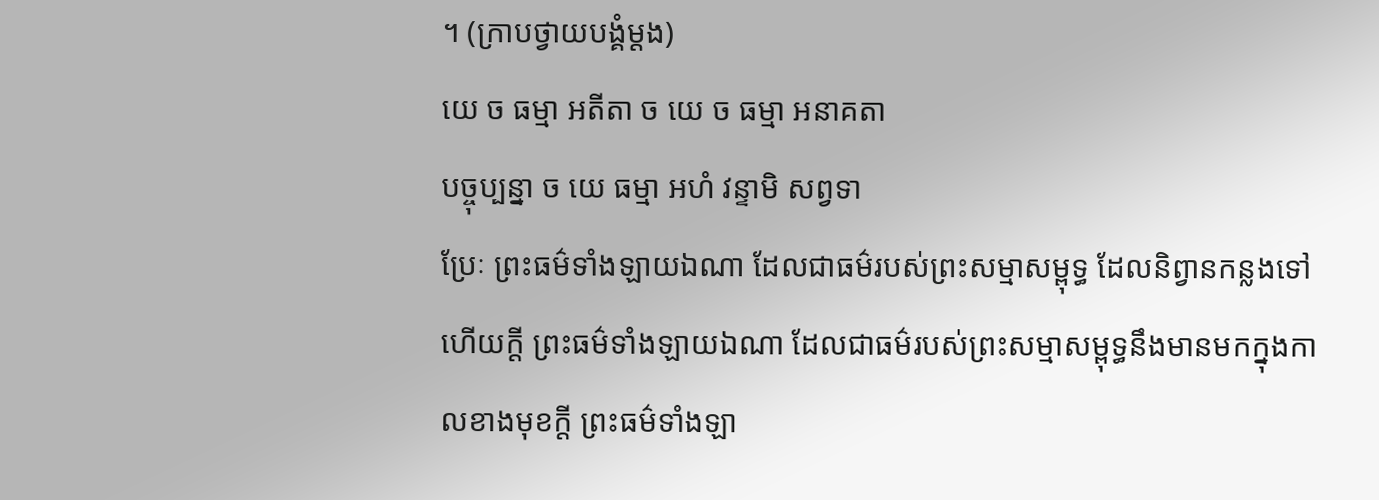។ (ក្រាបថ្វាយបង្គំម្តង)
យេ ច ធម្មា អតីតា ច យេ ច ធម្មា អនាគតា
បច្ចុប្បន្នា ច យេ ធម្មា អហំ វន្ទាមិ សព្វទា
ប្រែៈ ព្រះធម៌ទាំងឡាយឯណា ដែលជាធម៌របស់ព្រះសម្មាសម្ពុទ្ធ ដែលនិព្វានកន្លងទៅហើយក្តី ព្រះធម៌ទាំងឡាយឯណា ដែលជាធម៌របស់ព្រះសម្មាសម្ពុទ្ធនឹងមានមកក្នុងកាលខាងមុខក្តី ព្រះធម៌ទាំងឡា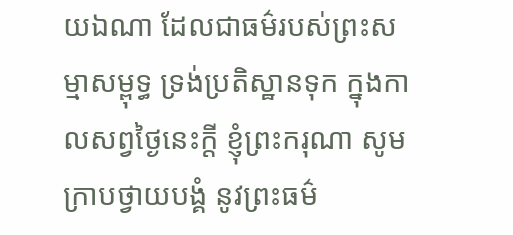យឯណា ដែលជាធម៌របស់ព្រះសម្មាសម្ពុទ្ធ ទ្រង់ប្រតិស្ឋានទុក ក្នុងកាលសព្វថ្ងៃនេះក្តី ខ្ញុំព្រះករុណា សូមក្រាបថ្វាយបង្គំ នូវព្រះធម៌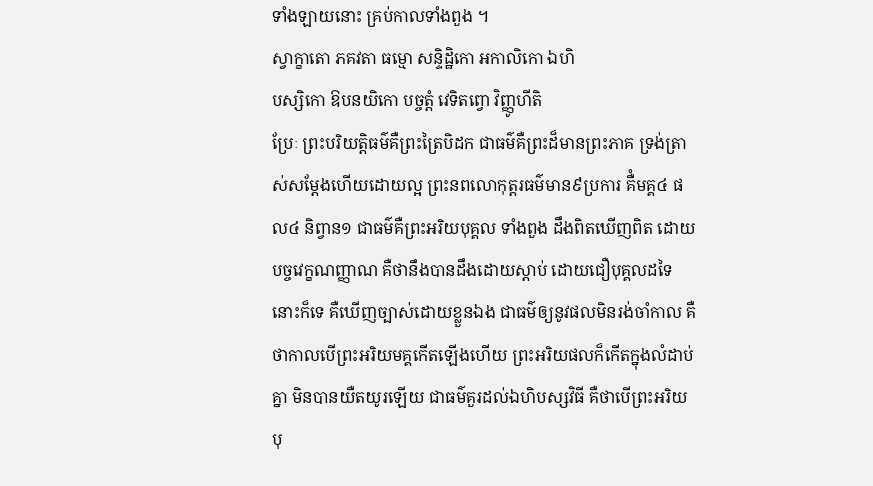ទាំងឡាយនោះ គ្រប់កាលទាំងពួង ។
ស្វាក្ខាតោ ភគវតា ធម្មោ សន្ទិដ្ឋិកោ អកាលិកោ ឯហិ
បស្សិកោ ឱបនយិកោ បច្ចត្តំ វេទិតព្វោ វិញ្ញូហីតិ
ប្រែៈ ព្រះបរិយត្តិធម៌គឺព្រះត្រៃបិដក ជាធម៌គឺព្រះដ៏មានព្រះភាគ ទ្រង់ត្រាស់សម្តែងហើយដោយល្អ ព្រះនពលោកុត្តរធម៌មាន៩ប្រការ គឺំមគ្គ៤ ផល៤ និព្វាន១ ជាធម៌គឺព្រះអរិយបុគ្គល ទាំងពួង ដឹងពិតឃើញពិត ដោយបច្ចវេក្ខណញ្ញាណ គឺថានឹងបានដឹងដោយស្តាប់ ដោយជឿបុគ្គលដទៃនោះក៏ទេ គឺឃើញច្បាស់ដោយខ្លួនឯង ជាធម៌ឲ្យនូវផលមិនរង់ចាំកាល គឺថាកាលបើព្រះអរិយមគ្គកើតឡើងហើយ ព្រះអរិយផលក៏កើតក្នុងលំដាប់គ្នា មិនបានយឺតយូរឡើយ ជាធម៌គួរដល់ឯហិបស្សវិធី គឺថាបើព្រះអរិយបុ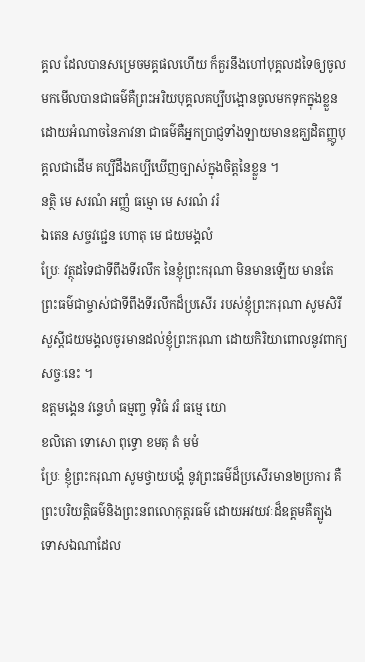គ្គល ដែលបានសម្រេចមគ្គផលហើយ ក៏គួរនឹងហៅបុគ្គលដទៃឲ្យចូលមកមើលបានជាធម៌គឺព្រះអរិយបុគ្គលគប្បីបង្អោនចូលមកទុកក្នុងខ្លួនដោយអំណាចនៃភាវនា ជាធម៌គឺអ្នកប្រាជ្ញទាំងឡាយមានឧគ្ឃដិតញ្ញូបុគ្គលជាដើម គប្បីដឹងគប្បីឃើញច្បាស់ក្នុងចិត្តនៃខ្លួន ។
នត្ថិ មេ សរណំ អញ្ញំ ធម្មោ មេ សរណំ វរំ
ឯតេន សច្ចវជ្ជេន ហោតុ មេ ជយមង្គលំ
ប្រែៈ វត្ថុដទៃជាទីពឹងទីរលឹក នៃខ្ញុំព្រះករុណា មិនមានឡើយ មានតែព្រះធម៌ជាម្ចាស់ជាទីពឹងទីរលឹកដ៏ប្រសើរ របស់ខ្ញុំព្រះករុណា សូមសិរីសួស្តីជយមង្គលចូរមានដល់ខ្ញុំព្រះករុណា ដោយកិរិយាពោលនូវពាក្យ សច្ចៈនេះ ។
ឧត្តមង្គេន វន្ទេហំ ធម្មញ្ច ទុវិធំ វរំ ធម្មេ យោ
ខលិតោ ទោសោ ពុទ្ធោ ខមតុ តំ មមំ
ប្រែៈ ខ្ញុំព្រះករុណា សូមថ្វាយបង្គំ នូវព្រះធម៌ដ៏ប្រសើរមាន២ប្រការ គឺព្រះបរិយត្តិធម៌និងព្រះនពលោកុត្តរធម៌ ដោយអវយវៈដ៏ឧត្តមគឺត្បូង ទោសឯណាដែល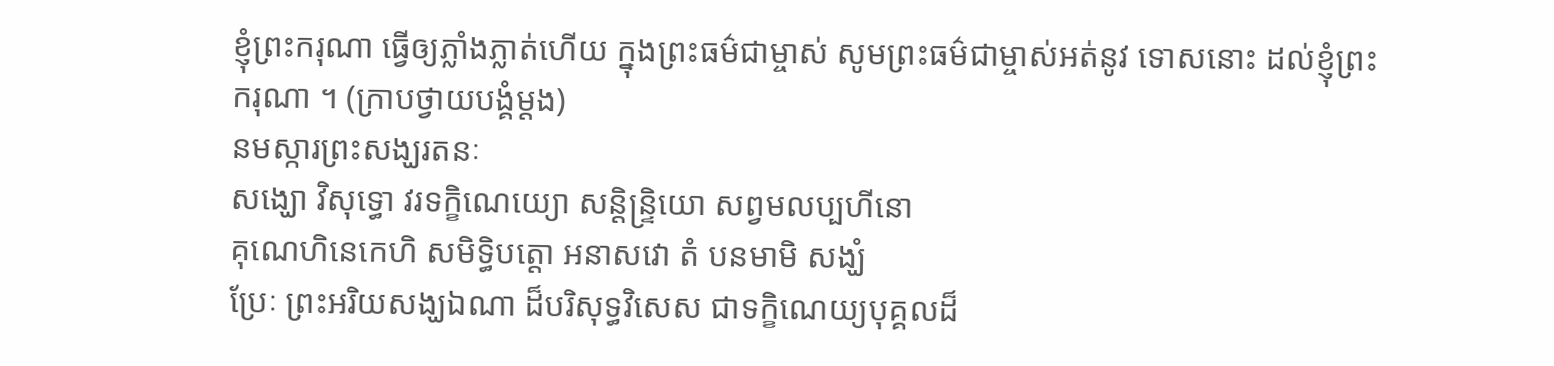ខ្ញុំព្រះករុណា ធ្វើឲ្យភ្លាំងភ្លាត់ហើយ ក្នុងព្រះធម៌ជាម្ចាស់ សូមព្រះធម៌ជាម្ចាស់អត់នូវ ទោសនោះ ដល់ខ្ញុំព្រះករុណា ។ (ក្រាបថ្វាយបង្គំម្តង)
នមស្ការព្រះសង្ឃរតនៈ
សង្ឃោ វិសុទ្ធោ វរទក្ខិណេយ្យោ សន្តិន្ទ្រិយោ សព្វមលប្បហីនោ
គុណេហិនេកេហិ សមិទ្ធិបត្តោ អនាសវោ តំ បនមាមិ សង្ឃំ
ប្រែៈ ព្រះអរិយសង្ឃឯណា ដ៏បរិសុទ្ធវិសេស ជាទក្ខិណេយ្យបុគ្គលដ៏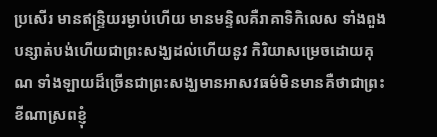ប្រសើរ មានឥន្ទ្រិយរម្ងាប់ហើយ មានមន្ទិលគឺរាគាទិកិលេស ទាំងពួងបន្សាត់បង់ហើយជាព្រះសង្ឃដល់ហើយនូវ កិរិយាសម្រេចដោយគុណ ទាំងឡាយដ៏ច្រើនជាព្រះសង្ឃមានអាសវធម៌មិនមានគឺថាជាព្រះខីណាស្រពខ្ញុំ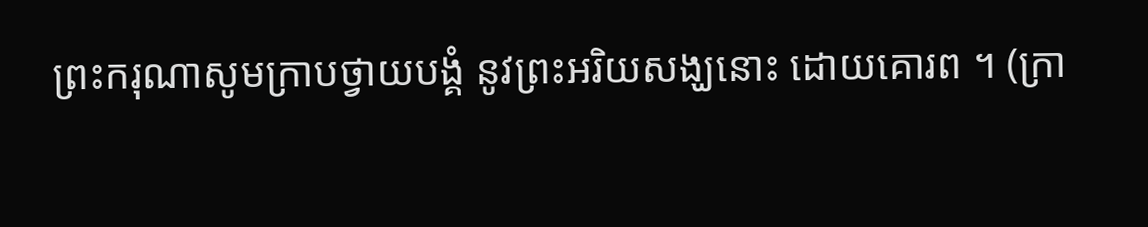ព្រះករុណាសូមក្រាបថ្វាយបង្គំ នូវព្រះអរិយសង្ឃនោះ ដោយគោរព ។ (ក្រា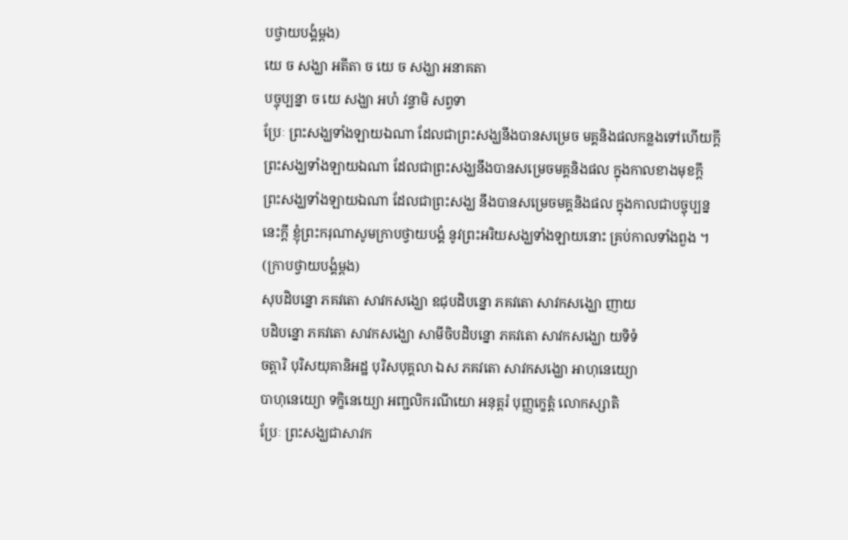បថ្វាយបង្គំម្តង)
យេ ច សង្ឃា អតីតា ច យេ ច សង្ឃា អនាគតា
បច្ចុប្បន្នា ច យេ សង្ឃា អហំ វន្ទាមិ សព្វទា
ប្រែៈ ព្រះសង្ឃទាំងឡាយឯណា ដែលជាព្រះសង្ឃនឹងបានសម្រេច មគ្គនិងផលកន្លងទៅហើយក្តី ព្រះសង្ឃទាំងឡាយឯណា ដែលជាព្រះសង្ឃនឹងបានសម្រេចមគ្គនិងផល ក្នុងកាលខាងមុខក្តី ព្រះសង្ឃទាំងឡាយឯណា ដែលជាព្រះសង្ឃ នឹងបានសម្រេចមគ្គនិងផល ក្នុងកាលជាបច្ចុប្បន្ននេះក្តី ខ្ញុំព្រះករុណាសូមក្រាបថ្វាយបង្គំ នូវព្រះអរិយសង្ឃទាំងឡាយនោះ គ្រប់កាលទាំងពួង ។ (ក្រាបថ្វាយបង្គំម្តង)
សុបដិបន្នោ ភគវតោ សាវកសង្ឃោ ឧជុបដិបន្នោ ភគវតោ សាវកសង្ឃោ ញាយ
បដិបន្នោ ភគវតោ សាវកសង្ឃោ សាមីចិបដិបន្នោ ភគវតោ សាវកសង្ឃោ យទិទំ
ចត្តារិ បុរិសយុគានិអដ្ឋ បុរិសបុគ្គលា ឯស ភគវតោ សាវកសង្ឃោ អាហុនេយ្យោ
បាហុនេយ្យោ ទក្ខិនេយ្យោ អញ្ជលិករណីយោ អនុត្តរំ បុញ្ញក្ខេត្តំ លោកស្សាតិ
ប្រែៈ ព្រះសង្ឃជាសាវក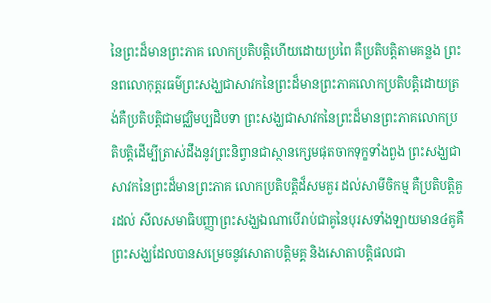នៃព្រះដ៏មានព្រះភាគ លោកប្រតិបត្តិហើយដោយប្រពៃ គឺប្រតិបត្តិតាមគន្លង ព្រះនពលោកុត្តរធម៌ព្រះសង្ឃជាសាវកនៃព្រះដ៏មានព្រះភាគលោកប្រតិបត្តិដោយត្រង់គឺប្រតិបត្តិជាមជ្ឈិមប្បដិបទា ព្រះសង្ឃជាសាវកនៃព្រះដ៏មានព្រះភាគលោកប្រតិបត្តិដើម្បីត្រាស់ដឹងនូវព្រះនិព្វានជាស្ថានក្សេមផុតចាកទុក្ខទាំងពួង ព្រះសង្ឃជាសាវកនៃព្រះដ៏មានព្រះភាគ លោកប្រតិបត្តិដ៏សមគួរ ដល់សាមីចិកម្ម គឺប្រតិបត្តិគួរដល់ សីលសមាធិបញ្ញាព្រះសង្ឃឯណាបើរាប់ជាគូនៃបុរសទាំងឡាយមាន៤គូគឺព្រះសង្ឃដែលបានសម្រេចនូវសោតាបត្តិមគ្គ និងសោតាបត្តិផលជា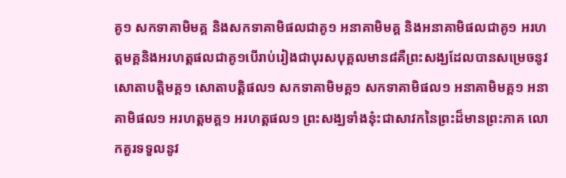គូ១ សកទាគាមិមគ្គ និងសកទាគាមិផលជាគូ១ អនាគាមិមគ្គ និងអនាគាមិផលជាគូ១ អរហត្តមគ្គនិងអរហត្តផលជាគូ១បើរាប់រៀងជាបុរសបុគ្គលមាន៨គឺព្រះសង្ឃដែលបានសម្រេចនូវសោតាបត្តិមគ្គ១ សោតាបត្តិផល១ សកទាគាមិមគ្គ១ សកទាគាមិផល១ អនាគាមិមគ្គ១ អនាគាមិផល១ អរហត្តមគ្គ១ អរហត្តផល១ ព្រះសង្ឃទាំងនុ៎ះជាសាវកនៃព្រះដ៏មានព្រះភាគ លោកគួរទទួលនូវ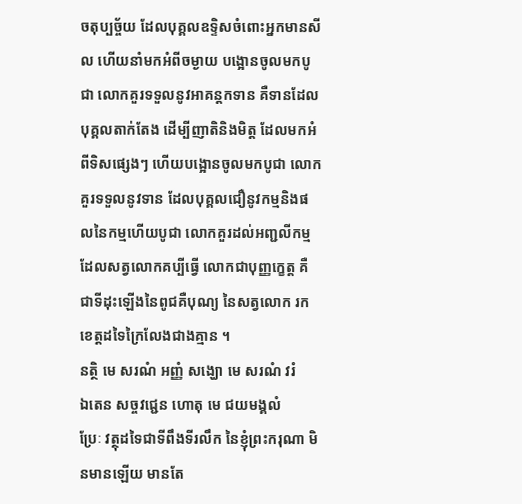ចតុប្បច្ច័យ ដែលបុគ្គលឧទ្ទិសចំពោះអ្នកមានសីល ហើយនាំមកអំពីចម្ងាយ បង្អោនចូលមកបូជា លោកគួរទទួលនូវអាគន្តកទាន គឺទានដែលបុគ្គលតាក់តែង ដើម្បីញាតិនិងមិត្ត ដែលមកអំពីទិសផ្សេងៗ ហើយបង្អោនចូលមកបូជា លោកគួរទទួលនូវទាន ដែលបុគ្គលជឿនូវកម្មនិងផលនៃកម្មហើយបូជា លោកគួរដល់អញ្ជលីកម្ម ដែលសត្វលោកគប្បីធ្វើ លោកជាបុញ្ញក្ខេត្ត គឺជាទីដុះឡើងនៃពូជគឺបុណ្យ នៃសត្វលោក រកខេត្តដទៃក្រៃលែងជាងគ្មាន ។
នត្ថិ មេ សរណំ អញ្ញំ សង្ឃោ មេ សរណំ វរំ
ឯតេន សច្ចវជ្ជេន ហោតុ មេ ជយមង្គលំ
ប្រែៈ វត្ថុដទៃជាទីពឹងទីរលឹក នៃខ្ញុំព្រះករុណា មិនមានឡើយ មានតែ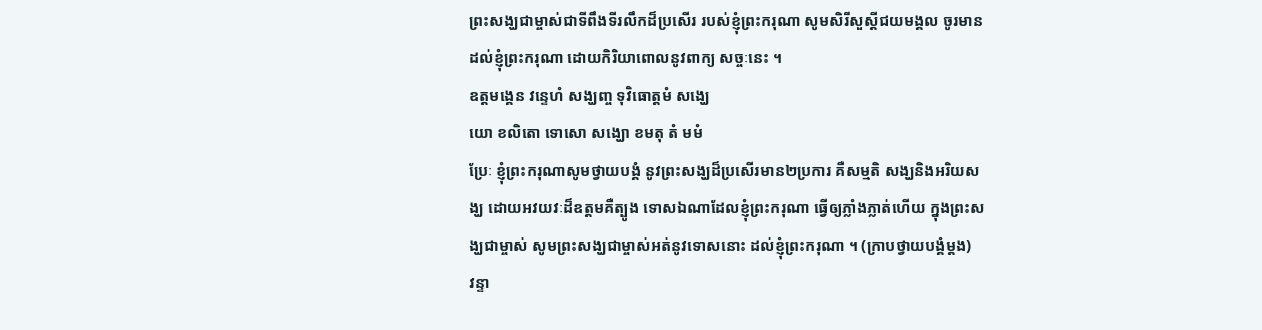ព្រះសង្ឃជាម្ចាស់ជាទីពឹងទីរលឹកដ៏ប្រសើរ របស់ខ្ញុំព្រះករុណា សូមសិរីសួស្តីជយមង្គល ចូរមានដល់ខ្ញុំព្រះករុណា ដោយកិរិយាពោលនូវពាក្យ សច្ចៈនេះ ។
ឧត្តមង្គេន វន្ទេហំ សង្ឃញ្ច ទុវិធោត្តមំ សង្ឃេ
យោ ខលិតោ ទោសោ សង្ឃោ ខមតុ តំ មមំ
ប្រែៈ ខ្ញុំព្រះករុណាសូមថ្វាយបង្គំ នូវព្រះសង្ឃដ៏ប្រសើរមាន២ប្រការ គឺសម្មតិ សង្ឃនិងអរិយសង្ឃ ដោយអវយវៈដ៏ឧត្តមគឺត្បូង ទោសឯណាដែលខ្ញុំព្រះករុណា ធ្វើឲ្យភ្លាំងភ្លាត់ហើយ ក្នុងព្រះសង្ឃជាម្ចាស់ សូមព្រះសង្ឃជាម្ចាស់អត់នូវទោសនោះ ដល់ខ្ញុំព្រះករុណា ។ (ក្រាបថ្វាយបង្គំម្តង)
វន្ទា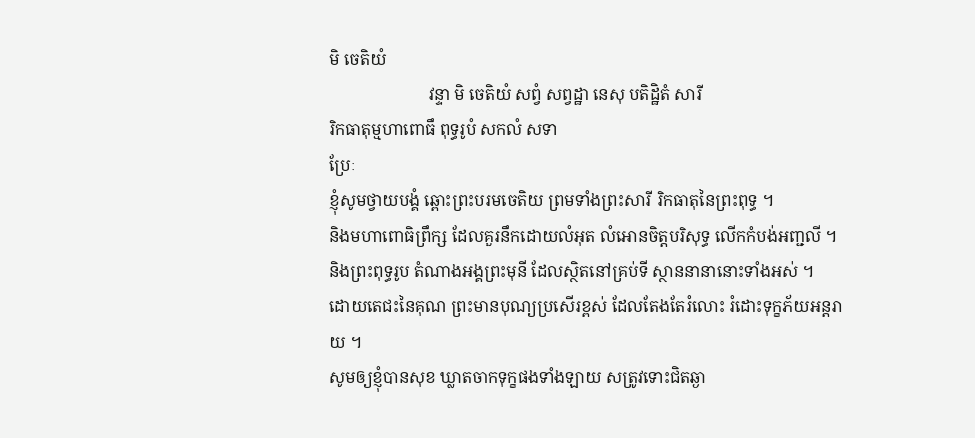មិ ចេតិយំ
                        វន្ទា មិ ចេតិយំ សព្វំ សព្វដ្ឋា នេសុ បតិដ្ឋិតំ សារី
រិកធាតុម្មហាពោធឹ ពុទ្ធរូបំ សកលំ សទា
ប្រែៈ
ខ្ញុំសូមថ្វាយបង្គំ ឆ្ពោះព្រះបរមចេតិយ ព្រមទាំងព្រះសារី រិកធាតុនៃព្រះពុទ្ធ ។
និងមហាពោធិព្រឹក្ស ដែលគួរនឹកដោយលំអុត លំអោនចិត្តបរិសុទ្ធ លើកកំបង់អញ្ជលី ។
និងព្រះពុទ្ធរូប តំណាងអង្គព្រះមុនី ដែលស្ថិតនៅគ្រប់ទី ស្ថាននានានោះទាំងអស់ ។
ដោយតេជះនៃគុណ ព្រះមានបុណ្យប្រសើរខ្ពស់ ដែលតែងតែរំលោះ រំដោះទុក្ខភ័យអន្តរាយ ។
សូមឲ្យខ្ញុំបានសុខ ឃ្លាតចាកទុក្ខផងទាំងឡាយ សត្រូវទោះជិតឆ្ងា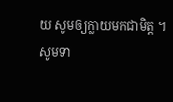យ សូមឲ្យក្លាយមកជាមិត្ត ។
សូមទា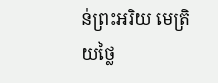ន់ព្រះអរិយ មេត្រិយថ្លៃ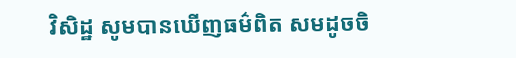វិសិដ្ឋ សូមបានឃើញធម៌ពិត សមដូចចិ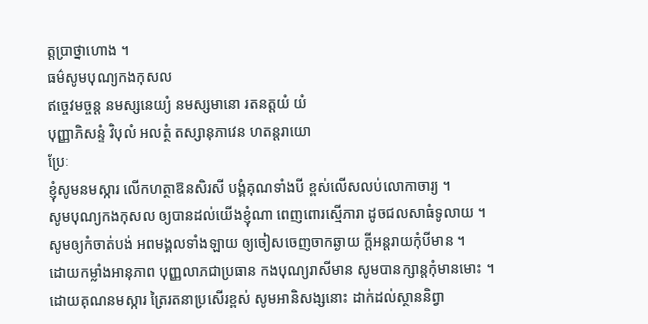ត្តប្រាថ្នាហោង ។
ធម៌សូមបុណ្យកងកុសល
ឥច្ចេវមច្ចន្ត នមស្សនេយ្យំ នមស្សមានោ រតនត្តយំ យំ
បុញ្ញាភិសន្ទំ វិបុលំ អលត្ថំ តស្សានុភាវេន ហតន្តរាយោ
ប្រែៈ
ខ្ញុំសូមនមស្ការ លើកហត្ថាឱនសិរសី បង្គំគុណទាំងបី ខ្ពស់លើសលប់លោកាចារ្យ ។
សូមបុណ្យកងកុសល ឲ្យបានដល់យើងខ្ញុំណា ពេញពោរស្មើភារា ដូចជលសាធំទូលាយ ។
សូមឲ្យកំចាត់បង់ អពមង្គលទាំងឡាយ ឲ្យចៀសចេញចាកឆ្ងាយ ក្តីអន្តរាយកុំបីមាន ។
ដោយកម្លាំងអានុភាព បុញ្ញលាភជាប្រធាន កងបុណ្យរាសីមាន សូមបានក្សាន្តកុំមានមោះ ។
ដោយគុណនមស្ការ ត្រៃរតនាប្រសើរខ្ពស់ សូមអានិសង្សនោះ ដាក់ដល់ស្ថាននិព្វា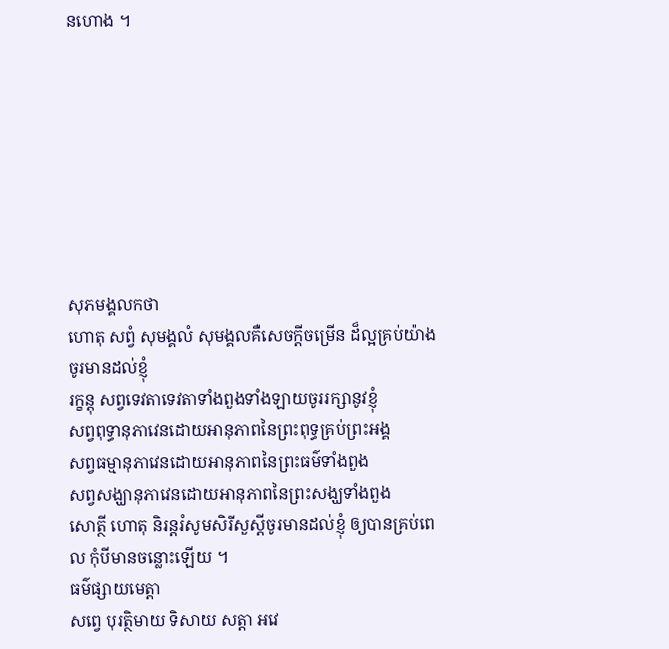នហោង ។








សុភមង្គលកថា
ហោតុ សព្វំ សុមង្គលំ សុមង្គលគឺសេចក្តីចម្រើន ដ៏ល្អគ្រប់យ៉ាង ចូរមានដល់ខ្ញុំ
រក្ខន្តុ សព្វទេវតាទេវតាទាំងពួងទាំងឡាយចូររក្សានូវខ្ញុំ
សព្វពុទ្ធានុភាវេនដោយអានុភាពនៃព្រះពុទ្ធគ្រប់ព្រះអង្គ
សព្វធម្មានុភាវេនដោយអានុភាពនៃព្រះធម៌ទាំងពួង
សព្វសង្ឃានុភាវេនដោយអានុភាពនៃព្រះសង្ឃទាំងពួង
សោត្ថី ហោតុ និរន្តរំសូមសិរីសួស្តីចូរមានដល់ខ្ញុំ ឲ្យបានគ្រប់ពេល កុំបីមានចន្លោះឡើយ ។
ធម៌ផ្សាយមេត្តា
សព្វេ បុរត្ថិមាយ ទិសាយ សត្តា អវេ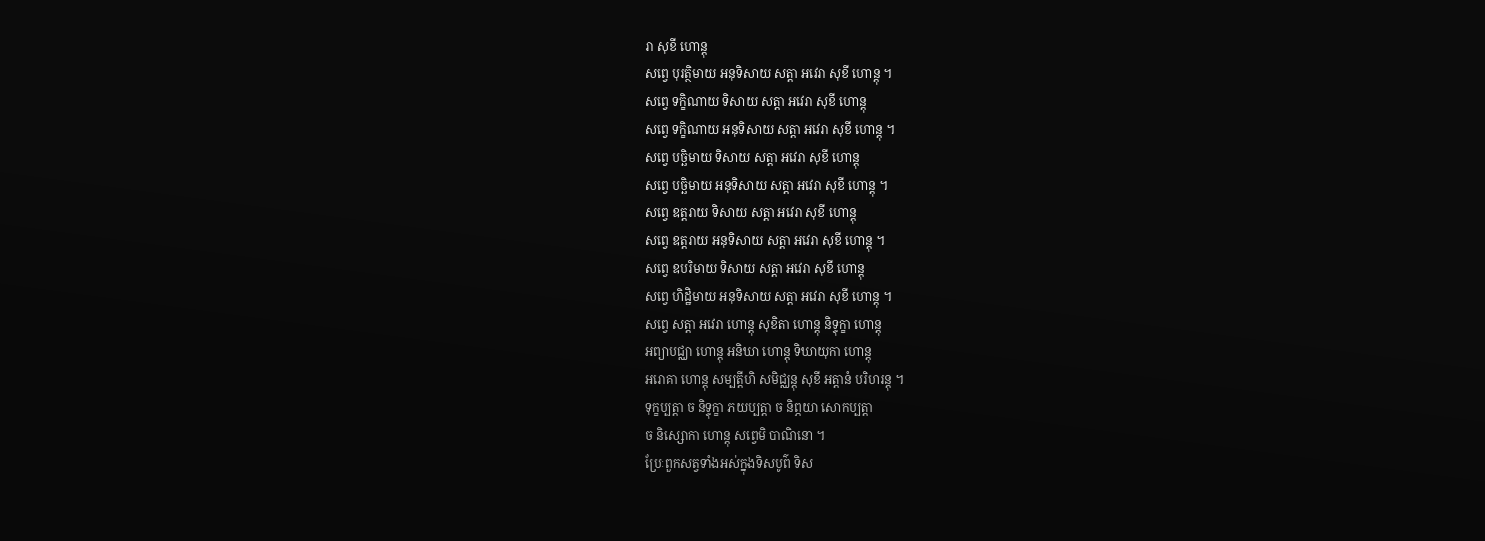រា សុខី ហោន្តុ
សព្វេ បុរត្ថិមាយ អនុទិសាយ សត្តា អវេរា សុខី ហោន្តុ ។
សព្វេ ទក្ខិណាយ ទិសាយ សត្តា អវេរា សុខី ហោន្តុ
សព្វេ ទក្ខិណាយ អនុទិសាយ សត្តា អវេរា សុខី ហោន្តុ ។
សព្វេ បច្ឆិមាយ ទិសាយ សត្តា អវេរា សុខី ហោន្តុ
សព្វេ បច្ឆិមាយ អនុទិសាយ សត្តា អវេរា សុខី ហោន្តុ ។
សព្វេ ឧត្តរាយ ទិសាយ សត្តា អវេរា សុខី ហោន្តុ
សព្វេ ឧត្តរាយ អនុទិសាយ សត្តា អវេរា សុខី ហោន្តុ ។
សព្វេ ឧបរិមាយ ទិសាយ សត្តា អវេរា សុខី ហោន្តុ
សព្វេ ហិដ្ឋិមាយ អនុទិសាយ សត្តា អវេរា សុខី ហោន្តុ ។
សព្វេ សត្តា អវេរា ហោន្តុ សុខិតា ហោន្តុ និទ្ទុក្ខា ហោន្តុ
អព្យាបជ្ឈា ហោន្តុ អនិឃា ហោន្តុ ទិឃាយុកា ហោន្តុ
អរោគា ហោន្តុ សម្បត្តីហិ សមិជ្ឈន្តុ សុខី អត្តានំ បរិហរន្តុ ។
ទុក្ខប្បត្តា ច និទ្ទុក្ខា ភយប្បត្តា ច និព្ភយា សោកប្បត្តា
ច និស្សោកា ហោន្តុ សព្វេមិ បាណិនោ ។
ប្រែៈពួកសត្វទាំងអស់ក្នុងទិសបូព៌ ទិស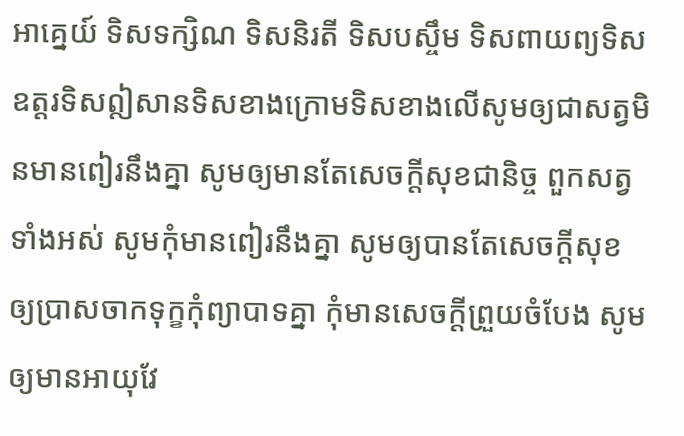អាគ្នេយ៍ ទិសទក្សិណ ទិសនិរតី ទិសបស្ចឹម ទិសពាយព្យទិសឧត្តរទិសឦសានទិសខាងក្រោមទិសខាងលើសូមឲ្យជាសត្វមិនមានពៀរនឹងគ្នា សូមឲ្យមានតែសេចក្តីសុខជានិច្ច ពួកសត្វទាំងអស់ សូមកុំមានពៀរនឹងគ្នា សូមឲ្យបានតែសេចក្តីសុខ ឲ្យប្រាសចាកទុក្ខកុំព្យាបាទគ្នា កុំមានសេចក្តីព្រួយចំបែង សូមឲ្យមានអាយុវែ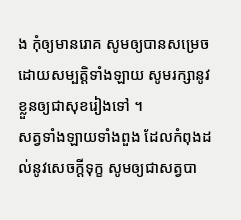ង កុំឲ្យមានរោគ សូមឲ្យបានសម្រេច ដោយសម្បត្តិទាំងឡាយ សូមរក្សានូវខ្លួនឲ្យជាសុខរៀងទៅ ។
សត្វទាំងឡាយទាំងពួង ដែលកំពុងដល់នូវសេចក្តីទុក្ខ សូមឲ្យជាសត្វបា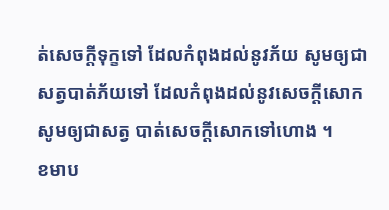ត់សេចក្តីទុក្ខទៅ ដែលកំពុងដល់នូវភ័យ សូមឲ្យជាសត្វបាត់ភ័យទៅ ដែលកំពុងដល់នូវសេចក្តីសោក សូមឲ្យជាសត្វ បាត់សេចក្តីសោកទៅហោង ។
ខមាប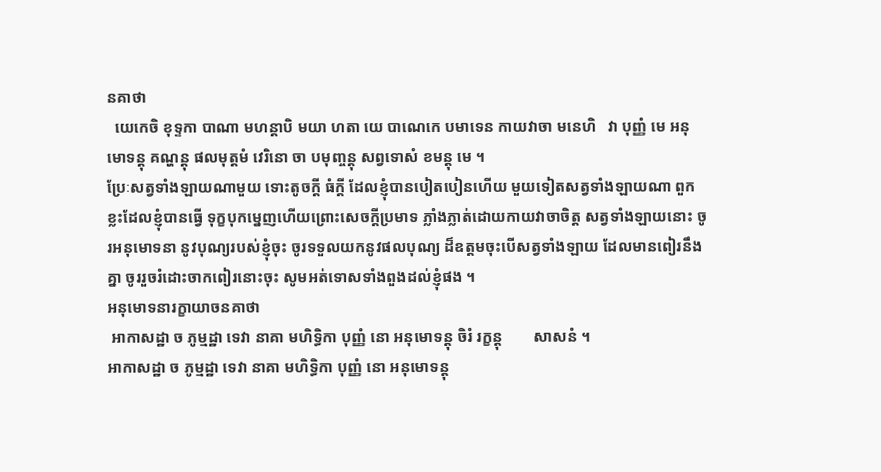នគាថា
  យេកេចិ ខុទ្ទកា បាណា មហន្តាបិ មយា ហតា យេ បាណេកេ បមាទេន កាយវាចា មនេហិ   វា បុញ្ញំ មេ អនុមោទន្តុ គណ្ហន្តុ ផលមុត្តមំ វេរិនោ ចា បមុញ្ចន្តុ សព្វទោសំ ខមន្តុ មេ ។
ប្រែៈសត្វទាំងឡាយណាមួយ ទោះតូចក្តី ធំក្តី ដែលខ្ញុំបានបៀតបៀនហើយ មួយទៀតសត្វទាំងឡាយណា ពួកខ្លះដែលខ្ញុំបានធ្វើ ទុក្ខបុកម្នេញហើយព្រោះសេចក្តីប្រមាទ ភ្លាំងភ្លាត់ដោយកាយវាចាចិត្ត សត្វទាំងឡាយនោះ ចូរអនុមោទនា នូវបុណ្យរបស់ខ្ញុំចុះ ចូរទទួលយកនូវផលបុណ្យ ដ៏ឧត្តមចុះបើសត្វទាំងឡាយ ដែលមានពៀរនឹងគ្នា ចូររួចរំដោះចាកពៀរនោះចុះ សូមអត់ទោសទាំងពួងដល់ខ្ញុំផង ។
អនុមោទនារក្ខាយាចនគាថា
 អាកាសដ្ឋា ច ភូម្មដ្ឋា ទេវា នាគា មហិទ្ធិកា បុញ្ញំ នោ អនុមោទន្តុ ចិរំ រក្ខន្តុ        សាសនំ ។
អាកាសដ្ឋា ច ភូម្មដ្ឋា ទេវា នាគា មហិទ្ធិកា បុញ្ញំ នោ អនុមោទន្តុ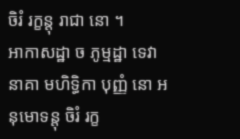ចិរំ រក្ខន្តុ រាជា នោ ។
អាកាសដ្ឋា ច ភូម្មដ្ឋា ទេវា នាគា មហិទ្ធិកា បុញ្ញំ នោ អនុមោទន្តុ ចិរំ រក្ខ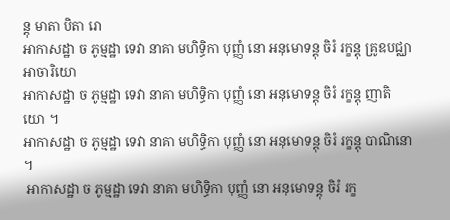ន្តុ មាតា បិតា រោ
អាកាសដ្ឋា ច ភូម្មដ្ឋា ទេវា នាគា មហិទ្ធិកា បុញ្ញំ នោ អនុមោទន្តុ ចិរំ រក្ខន្តុ គ្រូឧបជ្ឈា អាចារិយោ
អាកាសដ្ឋា ច ភូម្មដ្ឋា ទេវា នាគា មហិទ្ធិកា បុញ្ញំ នោ អនុមោទន្តុ ចិរំ រក្ខន្តុ ញាតិយោ ។
អាកាសដ្ឋា ច ភូម្មដ្ឋា ទេវា នាគា មហិទ្ធិកា បុញ្ញំ នោ អនុមោទន្តុ ចិរំ រក្ខន្តុ បាណិនោ ។
 អាកាសដ្ឋា ច ភូម្មដ្ឋា ទេវា នាគា មហិទ្ធិកា បុញ្ញំ នោ អនុមោទន្តុ ចិរំ រក្ខ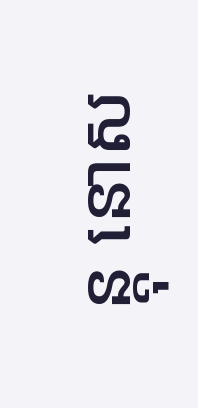ន្តុ នោស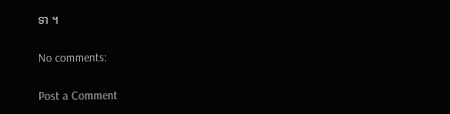ទា ។

No comments:

Post a Comment